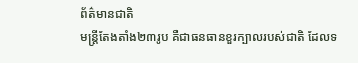ព័ត៌មានជាតិ
មន្ត្រីតែងតាំង២៣រូប គឺជាធនធានខួរក្បាលរបស់ជាតិ ដែលទ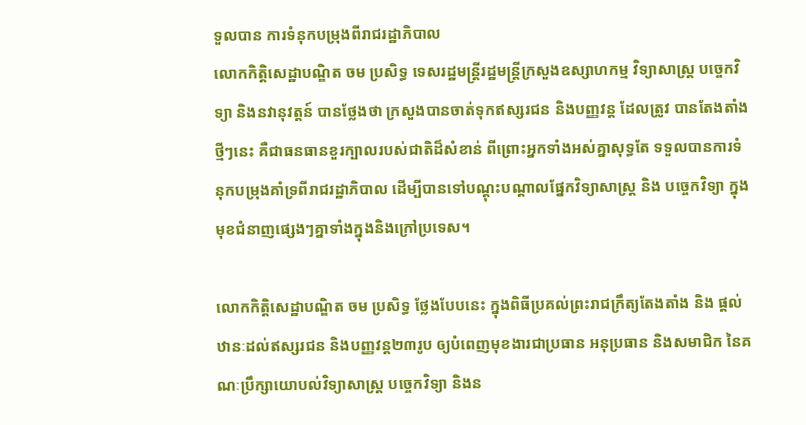ទួលបាន ការទំនុកបម្រុងពីរាជរដ្ឋាភិបាល
លោកកិត្តិសេដ្ឋាបណ្ឌិត ចម ប្រសិទ្ធ ទេសរដ្ឋមន្ត្រីរដ្ឋមន្ត្រីក្រសួងឧស្សាហកម្ម វិទ្យាសាស្ត្រ បច្ចេកវិទ្យា និងនវានុវត្តន៍ បានថ្លែងថា ក្រសួងបានចាត់ទុកឥស្សរជន និងបញ្ញវន្ត ដែលត្រូវ បានតែងតាំងថ្មីៗនេះ គឺជាធនធានខួរក្បាលរបស់ជាតិដ៏សំខាន់ ពីព្រោះអ្នកទាំងអស់គ្នាសុទ្ធតែ ទទួលបានការទំនុកបម្រុងគាំទ្រពីរាជរដ្ឋាភិបាល ដើម្បីបានទៅបណ្តុះបណ្តាលផ្នែកវិទ្យាសាស្ត្រ និង បច្ចេកវិទ្យា ក្នុងមុខជំនាញផ្សេងៗគ្នាទាំងក្នុងនិងក្រៅប្រទេស។

លោកកិត្តិសេដ្ឋាបណ្ឌិត ចម ប្រសិទ្ធ ថ្លែងបែបនេះ ក្នុងពិធីប្រគល់ព្រះរាជក្រឹត្យតែងតាំង និង ផ្ដល់ឋានៈដល់ឥស្សរជន និងបញ្ញវន្ត២៣រូប ឲ្យបំពេញមុខងារជាប្រធាន អនុប្រធាន និងសមាជិក នៃគណៈប្រឹក្សាយោបល់វិទ្យាសាស្ត្រ បច្ចេកវិទ្យា និងន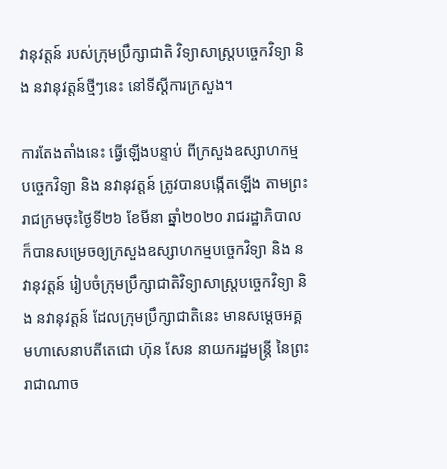វានុវត្តន៍ របស់ក្រុមប្រឹក្សាជាតិ វិទ្យាសាស្ត្របច្ចេកវិទ្យា និង នវានុវត្តន៍ថ្មីៗនេះ នៅទីស្តីការក្រសួង។

ការតែងតាំងនេះ ធ្វើឡើងបន្ទាប់ ពីក្រសួងឧស្សាហកម្មបច្ចេកវិទ្យា និង នវានុវត្តន៍ ត្រូវបានបង្កើតឡើង តាមព្រះរាជក្រមចុះថ្ងៃទី២៦ ខែមីនា ឆ្នាំ២០២០ រាជរដ្ឋាភិបាល ក៏បានសម្រេចឲ្យក្រសួងឧស្សាហកម្មបច្ចេកវិទ្យា និង នវានុវត្តន៍ រៀបចំក្រុមប្រឹក្សាជាតិវិទ្យាសាស្ត្របច្ចេកវិទ្យា និង នវានុវត្តន៍ ដែលក្រុមប្រឹក្សាជាតិនេះ មានសម្តេចអគ្គមហាសេនាបតីតេជោ ហ៊ុន សែន នាយករដ្ឋមន្ត្រី នៃព្រះរាជាណាច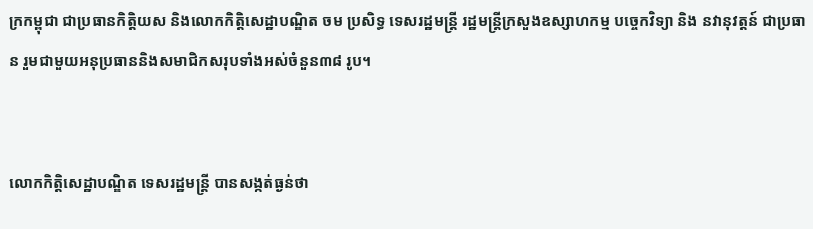ក្រកម្ពុជា ជាប្រធានកិត្តិយស និងលោកកិត្តិសេដ្ឋាបណ្ឌិត ចម ប្រសិទ្ធ ទេសរដ្ឋមន្ត្រី រដ្ឋមន្ត្រីក្រសួងឧស្សាហកម្ម បច្ចេកវិទ្យា និង នវានុវត្តន៍ ជាប្រធាន រួមជាមួយអនុប្រធាននិងសមាជិកសរុបទាំងអស់ចំនួន៣៨ រូប។


លោកកិត្តិសេដ្ឋាបណ្ឌិត ទេសរដ្ឋមន្ត្រី បានសង្កត់ធ្ងន់ថា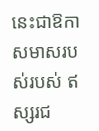នេះជាឱកាសមាសរបស់របស់ ឥស្សរជ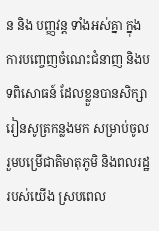ន និង បញ្ញវន្ត ទាំងអស់គ្នា ក្នុងការបញ្ចេញចំណេះជំនាញ និងបទពិសោធន៍ ដែលខ្លួនបានសិក្សារៀនសូត្រកន្លងមក សម្រាប់ចូលរួមបម្រើជាតិមាតុភូមិ និងពលរដ្ឋរបស់យើង ស្របពេល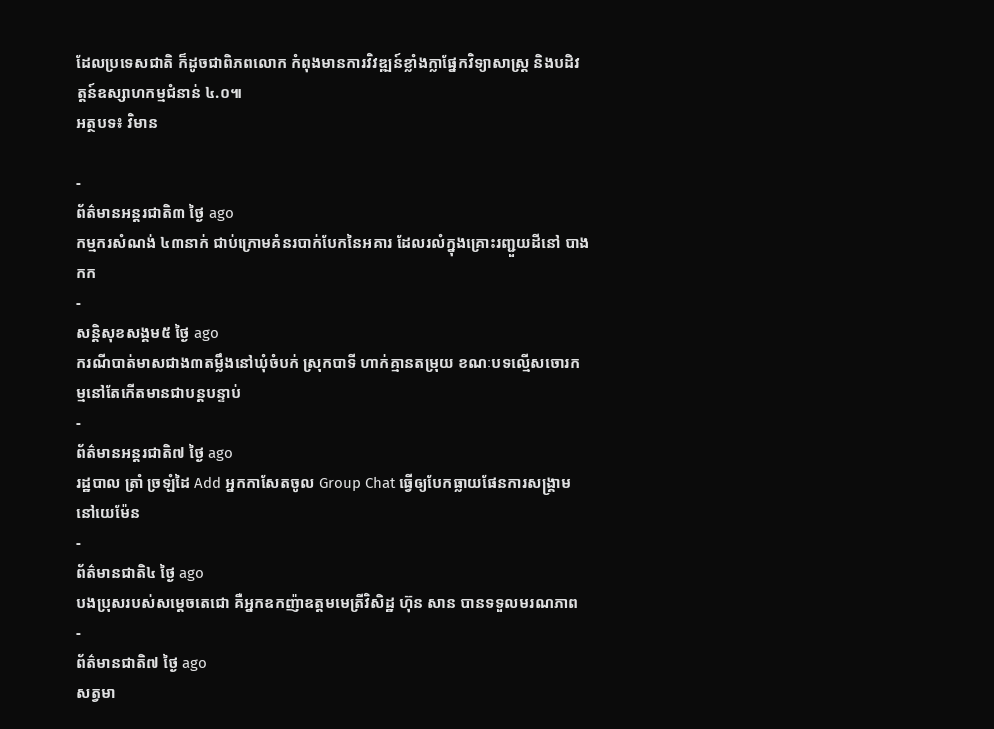ដែលប្រទេសជាតិ ក៏ដូចជាពិភពលោក កំពុងមានការវិវឌ្ឍន៍ខ្លាំងក្លាផ្នែកវិទ្យាសាស្ត្រ និងបដិវត្តន៍ឧស្សាហកម្មជំនាន់ ៤.០៕
អត្ថបទ៖ វិមាន

-
ព័ត៌មានអន្ដរជាតិ៣ ថ្ងៃ ago
កម្មករសំណង់ ៤៣នាក់ ជាប់ក្រោមគំនរបាក់បែកនៃអគារ ដែលរលំក្នុងគ្រោះរញ្ជួយដីនៅ បាងកក
-
សន្តិសុខសង្គម៥ ថ្ងៃ ago
ករណីបាត់មាសជាង៣តម្លឹងនៅឃុំចំបក់ ស្រុកបាទី ហាក់គ្មានតម្រុយ ខណៈបទល្មើសចោរកម្មនៅតែកើតមានជាបន្តបន្ទាប់
-
ព័ត៌មានអន្ដរជាតិ៧ ថ្ងៃ ago
រដ្ឋបាល ត្រាំ ច្រឡំដៃ Add អ្នកកាសែតចូល Group Chat ធ្វើឲ្យបែកធ្លាយផែនការសង្គ្រាម នៅយេម៉ែន
-
ព័ត៌មានជាតិ៤ ថ្ងៃ ago
បងប្រុសរបស់សម្ដេចតេជោ គឺអ្នកឧកញ៉ាឧត្តមមេត្រីវិសិដ្ឋ ហ៊ុន សាន បានទទួលមរណភាព
-
ព័ត៌មានជាតិ៧ ថ្ងៃ ago
សត្វមា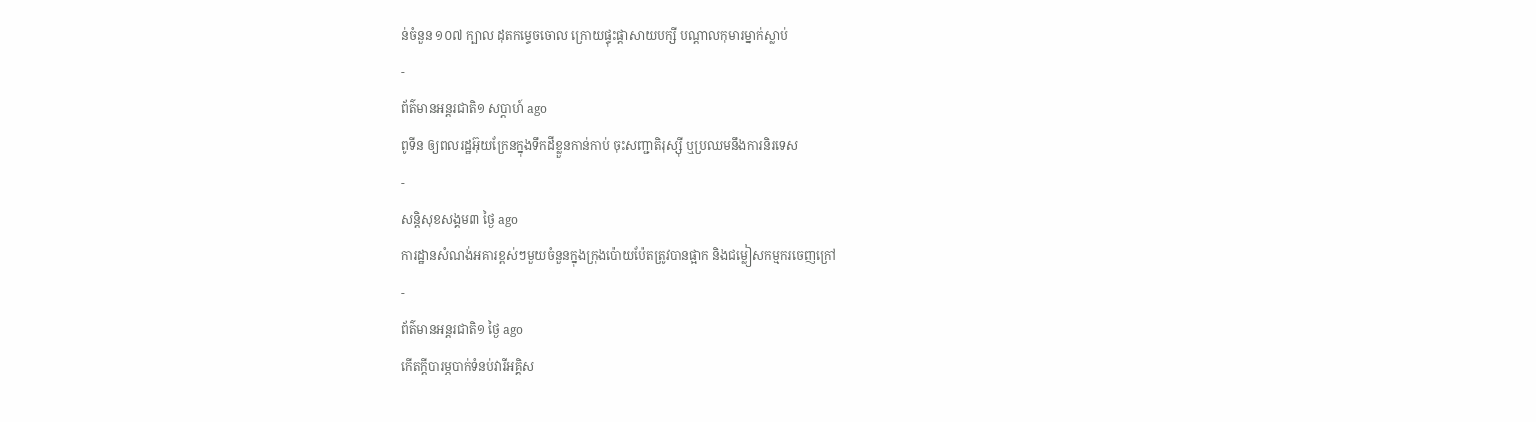ន់ចំនួន ១០៧ ក្បាល ដុតកម្ទេចចោល ក្រោយផ្ទុះផ្ដាសាយបក្សី បណ្តាលកុមារម្នាក់ស្លាប់
-
ព័ត៌មានអន្ដរជាតិ១ សប្តាហ៍ ago
ពូទីន ឲ្យពលរដ្ឋអ៊ុយក្រែនក្នុងទឹកដីខ្លួនកាន់កាប់ ចុះសញ្ជាតិរុស្ស៊ី ឬប្រឈមនឹងការនិរទេស
-
សន្តិសុខសង្គម៣ ថ្ងៃ ago
ការដ្ឋានសំណង់អគារខ្ពស់ៗមួយចំនួនក្នុងក្រុងប៉ោយប៉ែតត្រូវបានផ្អាក និងជម្លៀសកម្មករចេញក្រៅ
-
ព័ត៌មានអន្ដរជាតិ១ ថ្ងៃ ago
កើតក្តីបារម្ភបាក់ទំនប់វារីអគ្គិស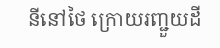នីនៅថៃ ក្រោយរញ្ជួយដី